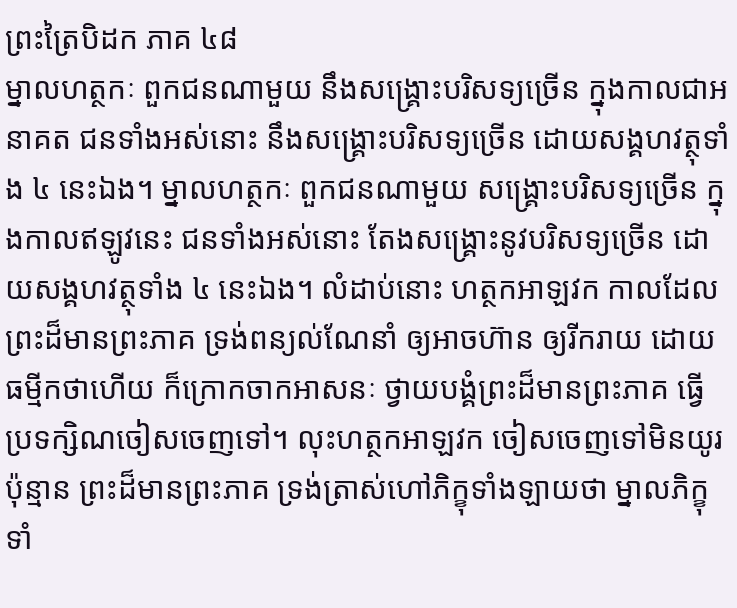ព្រះត្រៃបិដក ភាគ ៤៨
ម្នាលហត្ថកៈ ពួកជនណាមួយ នឹងសង្គ្រោះបរិសទ្យច្រើន ក្នុងកាលជាអនាគត ជនទាំងអស់នោះ នឹងសង្គ្រោះបរិសទ្យច្រើន ដោយសង្គហវត្ថុទាំង ៤ នេះឯង។ ម្នាលហត្ថកៈ ពួកជនណាមួយ សង្គ្រោះបរិសទ្យច្រើន ក្នុងកាលឥឡូវនេះ ជនទាំងអស់នោះ តែងសង្គ្រោះនូវបរិសទ្យច្រើន ដោយសង្គហវត្ថុទាំង ៤ នេះឯង។ លំដាប់នោះ ហត្ថកអាឡវក កាលដែលព្រះដ៏មានព្រះភាគ ទ្រង់ពន្យល់ណែនាំ ឲ្យអាចហ៊ាន ឲ្យរីករាយ ដោយធម្មីកថាហើយ ក៏ក្រោកចាកអាសនៈ ថ្វាយបង្គំព្រះដ៏មានព្រះភាគ ធ្វើប្រទក្សិណចៀសចេញទៅ។ លុះហត្ថកអាឡវក ចៀសចេញទៅមិនយូរប៉ុន្មាន ព្រះដ៏មានព្រះភាគ ទ្រង់ត្រាស់ហៅភិក្ខុទាំងឡាយថា ម្នាលភិក្ខុទាំ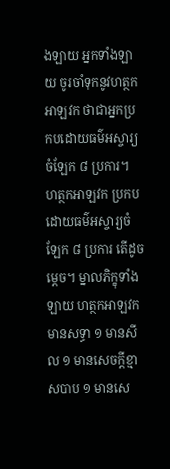ងឡាយ អ្នកទាំងឡាយ ចូរចាំទុកនូវហត្ថកអាឡវក ថាជាអ្នកប្រកបដោយធម៌អស្ចារ្យចំឡែក ៨ ប្រការ។ ហត្ថកអាឡវក ប្រកបដោយធម៌អស្ចារ្យចំឡែក ៨ ប្រការ តើដូចម្តេច។ ម្នាលភិក្ខុទាំងឡាយ ហត្ថកអាឡវក មានសទ្ធា ១ មានសីល ១ មានសេចក្តីខ្មាសបាប ១ មានសេ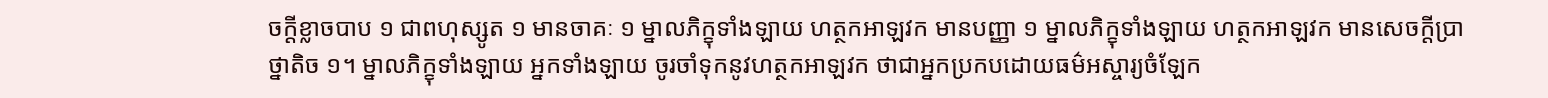ចក្តីខ្លាចបាប ១ ជាពហុស្សូត ១ មានចាគៈ ១ ម្នាលភិក្ខុទាំងឡាយ ហត្ថកអាឡវក មានបញ្ញា ១ ម្នាលភិក្ខុទាំងឡាយ ហត្ថកអាឡវក មានសេចក្តីប្រាថ្នាតិច ១។ ម្នាលភិក្ខុទាំងឡាយ អ្នកទាំងឡាយ ចូរចាំទុកនូវហត្ថកអាឡវក ថាជាអ្នកប្រកបដោយធម៌អស្ចារ្យចំឡែក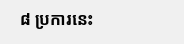៨ ប្រការនេះ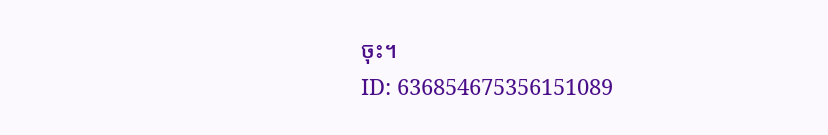ចុះ។
ID: 636854675356151089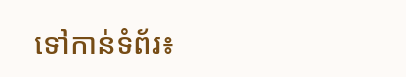ទៅកាន់ទំព័រ៖